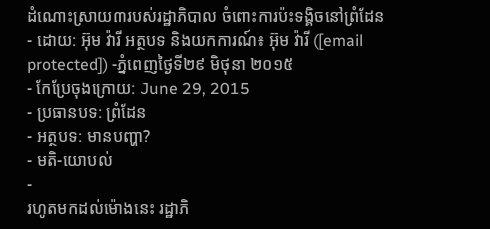ដំណោះស្រាយ៣របស់រដ្ឋាភិបាល ចំពោះការប៉ះទង្គិចនៅព្រំដែន
- ដោយ: អ៊ុម វ៉ារី អត្ថបទ និងយកការណ៍៖ អ៊ុម វ៉ារី ([email protected]) -ភ្នំពេញថ្ងៃទី២៩ មិថុនា ២០១៥
- កែប្រែចុងក្រោយ: June 29, 2015
- ប្រធានបទ: ព្រំដែន
- អត្ថបទ: មានបញ្ហា?
- មតិ-យោបល់
-
រហូតមកដល់ម៉ោងនេះ រដ្ឋាភិ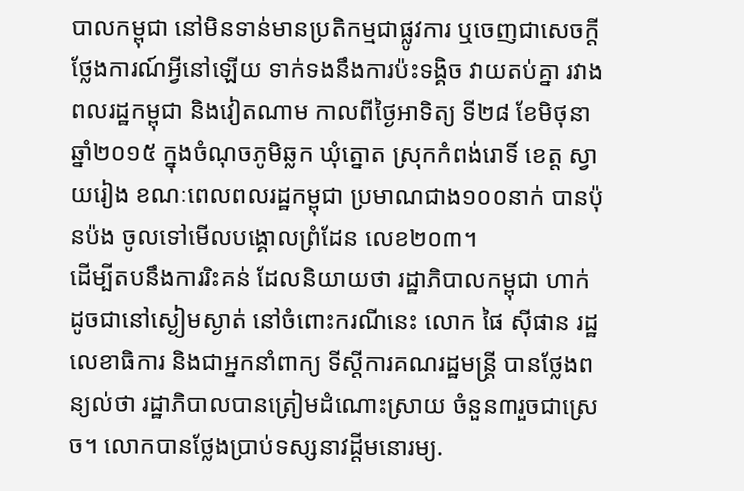បាលកម្ពុជា នៅមិនទាន់មានប្រតិកម្មជាផ្លូវការ ឬចេញជាសេចក្ដីថ្លែងការណ៍អ្វីនៅឡើយ ទាក់ទងនឹងការប៉ះទង្គិច វាយតប់គ្នា រវាងពលរដ្ឋកម្ពុជា និងវៀតណាម កាលពីថ្ងៃអាទិត្យ ទី២៨ ខែមិថុនា ឆ្នាំ២០១៥ ក្នុងចំណុចភូមិឆ្លក ឃុំត្នោត ស្រុកកំពង់រោទិ៍ ខេត្ត ស្វាយរៀង ខណៈពេលពលរដ្ឋកម្ពុជា ប្រមាណជាង១០០នាក់ បានប៉ុនប៉ង ចូលទៅមើលបង្គោលព្រំដែន លេខ២០៣។
ដើម្បីតបនឹងការរិះគន់ ដែលនិយាយថា រដ្ឋាភិបាលកម្ពុជា ហាក់ដូចជានៅស្ងៀមស្ងាត់ នៅចំពោះករណីនេះ លោក ផៃ ស៊ីផាន រដ្ឋលេខាធិការ និងជាអ្នកនាំពាក្យ ទីស្តីការគណរដ្ឋមន្រ្តី បានថ្លែងពន្យល់ថា រដ្ឋាភិបាលបានត្រៀមដំណោះស្រាយ ចំនួន៣រួចជាស្រេច។ លោកបានថ្លែងប្រាប់ទស្សនាវដ្ដីមនោរម្យ.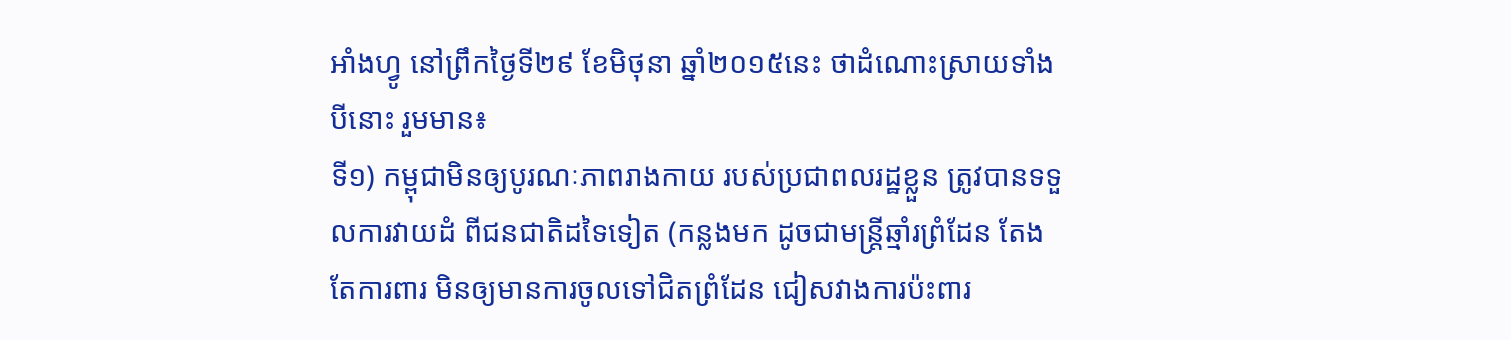អាំងហ្វូ នៅព្រឹកថ្ងៃទី២៩ ខែមិថុនា ឆ្នាំ២០១៥នេះ ថាដំណោះស្រាយទាំងបីនោះ រួមមាន៖
ទី១) កម្ពុជាមិនឲ្យបូរណៈភាពរាងកាយ របស់ប្រជាពលរដ្ឋខ្លួន ត្រូវបានទទួលការវាយដំ ពីជនជាតិដទៃទៀត (កន្លងមក ដូចជាមន្រ្តីឆ្មាំរព្រំដែន តែងតែការពារ មិនឲ្យមានការចូលទៅជិតព្រំដែន ជៀសវាងការប៉ះពារ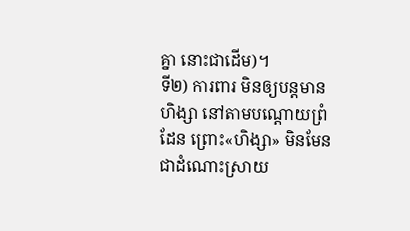គ្នា នោះជាដើម)។
ទី២) ការពារ មិនឲ្យបន្តមានហិង្សា នៅតាមបណ្តោយព្រំដែន ព្រោះ«ហិង្សា» មិនមែនជាដំណោះស្រាយ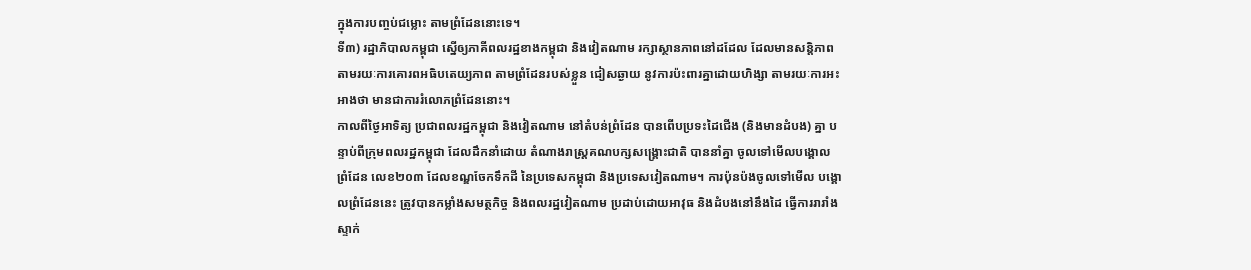ក្នុងការបញ្ចប់ជម្លោះ តាមព្រំដែននោះទេ។
ទី៣) រដ្ឋាភិបាលកម្ពុជា ស្នើឲ្យភាគីពលរដ្ឋខាងកម្ពុជា និងវៀតណាម រក្សាស្ថានភាពនៅដដែល ដែលមានសន្តិភាព តាមរយៈការគោរពអធិបតេយ្យភាព តាមព្រំដែនរបស់ខ្លួន ជៀសឆ្ងាយ នូវការប៉ះពារគ្នាដោយហិង្សា តាមរយៈការអះអាងថា មានជាការរំលោភព្រំដែននោះ។
កាលពីថ្ងៃអាទិត្យ ប្រជាពលរដ្ឋកម្ពុជា និងវៀតណាម នៅតំបន់ព្រំដែន បានពើបប្រទះដៃជើង (និងមានដំបង) គ្នា បន្ទាប់ពីក្រុមពលរដ្ឋកម្ពុជា ដែលដឹកនាំដោយ តំណាងរាស្ត្រគណបក្សសង្គ្រោះជាតិ បាននាំគ្នា ចូលទៅមើលបង្គោលព្រំដែន លេខ២០៣ ដែលខណ្ឌចែកទឹកដី នៃប្រទេសកម្ពុជា និងប្រទេសវៀតណាម។ ការប៉ុនប៉ងចូលទៅមើល បង្គោលព្រំដែននេះ ត្រូវបានកម្លាំងសមត្ថកិច្ច និងពលរដ្ឋវៀតណាម ប្រដាប់ដោយអាវុធ និងដំបងនៅនឹងដៃ ធ្វើការរារាំង ស្ទាក់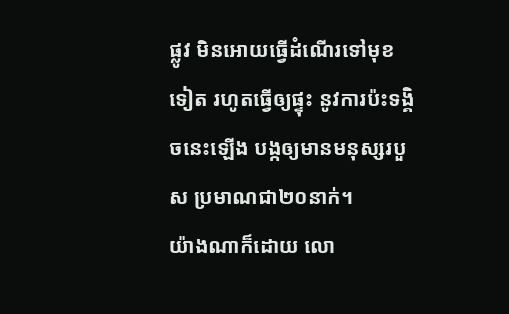ផ្លូវ មិនអោយធ្វើដំណើរទៅមុខទៀត រហូតធ្វើឲ្យផ្ទុះ នូវការប៉ះទង្គិចនេះឡើង បង្កឲ្យមានមនុស្សរបួស ប្រមាណជា២០នាក់។
យ៉ាងណាក៏ដោយ លោ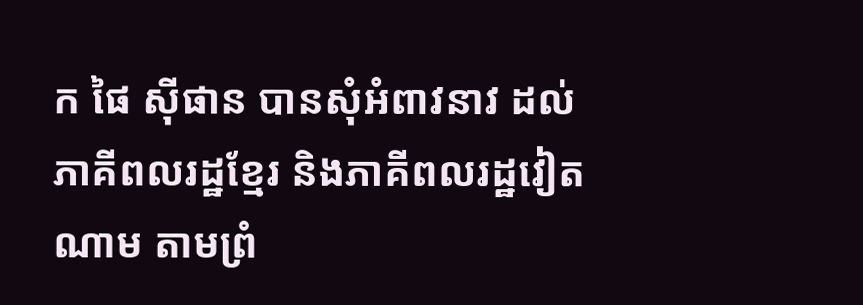ក ផៃ ស៊ីផាន បានសុំអំពាវនាវ ដល់ភាគីពលរដ្ឋខ្មែរ និងភាគីពលរដ្ឋវៀតណាម តាមព្រំ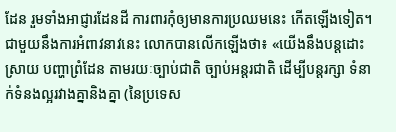ដែន រួមទាំងអាជ្ញារដែនដី ការពារកុំឲ្យមានការប្រឈមនេះ កើតឡើងទៀត។ ជាមួយនឹងការអំពាវនាវនេះ លោកបានលើកឡើងថា៖ «យើងនឹងបន្តដោះស្រាយ បញ្ហាព្រំដែន តាមរយៈច្បាប់ជាតិ ច្បាប់អន្តរជាតិ ដើម្បីបន្តរក្សា ទំនាក់ទំនងល្អរវាងគ្នានិងគ្នា (នៃប្រទេស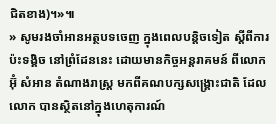ជិតខាង)។»៕
» សូមរងចាំអានអត្ថបទចេញ ក្នុងពេលបន្តិចទៀត ស្ដីពីការប៉ះទង្គិច នៅព្រំដែននេះ ដោយមានកិច្ចអន្តរាគមន៍ ពីលោក អ៊ុំ សំអាន តំណាងរាស្ត្រ មកពីគណបក្សសង្គ្រោះជាតិ ដែលលោក បានស្ថិតនៅក្នុងហេតុការណ៍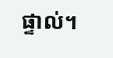ផ្ទាល់។